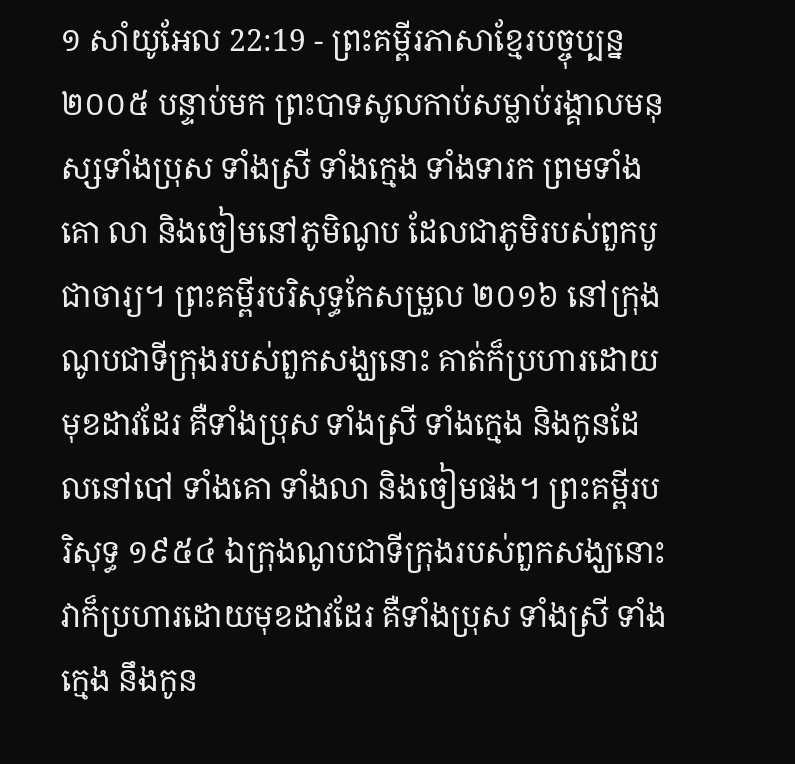១ សាំយូអែល 22:19 - ព្រះគម្ពីរភាសាខ្មែរបច្ចុប្បន្ន ២០០៥ បន្ទាប់មក ព្រះបាទសូលកាប់សម្លាប់រង្គាលមនុស្សទាំងប្រុស ទាំងស្រី ទាំងក្មេង ទាំងទារក ព្រមទាំងគោ លា និងចៀមនៅភូមិណូប ដែលជាភូមិរបស់ពួកបូជាចារ្យ។ ព្រះគម្ពីរបរិសុទ្ធកែសម្រួល ២០១៦ នៅក្រុងណូបជាទីក្រុងរបស់ពួកសង្ឃនោះ គាត់ក៏ប្រហារដោយមុខដាវដែរ គឺទាំងប្រុស ទាំងស្រី ទាំងក្មេង និងកូនដែលនៅបៅ ទាំងគោ ទាំងលា និងចៀមផង។ ព្រះគម្ពីរបរិសុទ្ធ ១៩៥៤ ឯក្រុងណូបជាទីក្រុងរបស់ពួកសង្ឃនោះ វាក៏ប្រហារដោយមុខដាវដែរ គឺទាំងប្រុស ទាំងស្រី ទាំងក្មេង នឹងកូន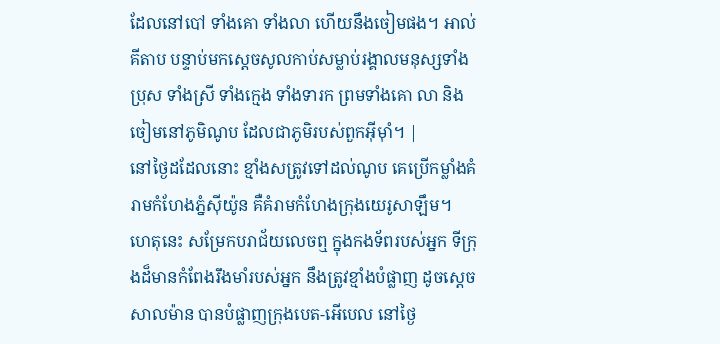ដែលនៅបៅ ទាំងគោ ទាំងលា ហើយនឹងចៀមផង។ អាល់គីតាប បន្ទាប់មកស្តេចសូលកាប់សម្លាប់រង្គាលមនុស្សទាំងប្រុស ទាំងស្រី ទាំងក្មេង ទាំងទារក ព្រមទាំងគោ លា និងចៀមនៅភូមិណូប ដែលជាភូមិរបស់ពួកអ៊ីមុាំ។ |
នៅថ្ងៃដដែលនោះ ខ្មាំងសត្រូវទៅដល់ណូប គេប្រើកម្លាំងគំរាមកំហែងភ្នំស៊ីយ៉ូន គឺគំរាមកំហែងក្រុងយេរូសាឡឹម។
ហេតុនេះ សម្រែកបរាជ័យលេចឮ ក្នុងកងទ័ពរបស់អ្នក ទីក្រុងដ៏មានកំពែងរឹងមាំរបស់អ្នក នឹងត្រូវខ្មាំងបំផ្លាញ ដូចស្ដេចសាលម៉ាន បានបំផ្លាញក្រុងបេត-អើបេល នៅថ្ងៃ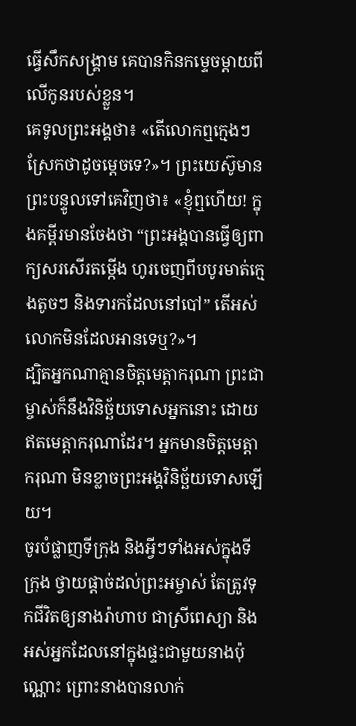ធ្វើសឹកសង្គ្រាម គេបានកិនកម្ទេចម្ដាយពីលើកូនរបស់ខ្លួន។
គេទូលព្រះអង្គថា៖ «តើលោកឮក្មេងៗស្រែកថាដូចម្ដេចទេ?»។ ព្រះយេស៊ូមានព្រះបន្ទូលទៅគេវិញថា៖ «ខ្ញុំឮហើយ! ក្នុងគម្ពីរមានចែងថា “ព្រះអង្គបានធ្វើឲ្យពាក្យសរសើរតម្កើង ហូរចេញពីបបូរមាត់ក្មេងតូចៗ និងទារកដែលនៅបៅ” តើអស់លោកមិនដែលអានទេឬ?»។
ដ្បិតអ្នកណាគ្មានចិត្តមេត្តាករុណា ព្រះជាម្ចាស់ក៏នឹងវិនិច្ឆ័យទោសអ្នកនោះ ដោយឥតមេត្តាករុណាដែរ។ អ្នកមានចិត្តមេត្តាករុណា មិនខ្លាចព្រះអង្គវិនិច្ឆ័យទោសឡើយ។
ចូរបំផ្លាញទីក្រុង និងអ្វីៗទាំងអស់ក្នុងទីក្រុង ថ្វាយផ្ដាច់ដល់ព្រះអម្ចាស់ តែត្រូវទុកជីវិតឲ្យនាងរ៉ាហាប ជាស្រីពេស្យា និងអស់អ្នកដែលនៅក្នុងផ្ទះជាមួយនាងប៉ុណ្ណោះ ព្រោះនាងបានលាក់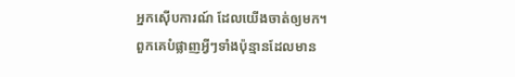អ្នកស៊ើបការណ៍ ដែលយើងចាត់ឲ្យមក។
ពួកគេបំផ្លាញអ្វីៗទាំងប៉ុន្មានដែលមាន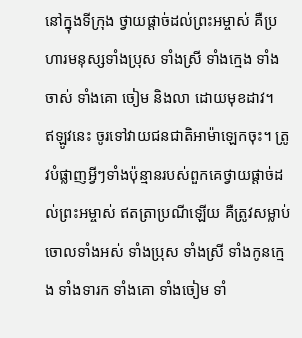នៅក្នុងទីក្រុង ថ្វាយផ្ដាច់ដល់ព្រះអម្ចាស់ គឺប្រហារមនុស្សទាំងប្រុស ទាំងស្រី ទាំងក្មេង ទាំងចាស់ ទាំងគោ ចៀម និងលា ដោយមុខដាវ។
ឥឡូវនេះ ចូរទៅវាយជនជាតិអាម៉ាឡេកចុះ។ ត្រូវបំផ្លាញអ្វីៗទាំងប៉ុន្មានរបស់ពួកគេថ្វាយផ្ដាច់ដល់ព្រះអម្ចាស់ ឥតត្រាប្រណីឡើយ គឺត្រូវសម្លាប់ចោលទាំងអស់ ទាំងប្រុស ទាំងស្រី ទាំងកូនក្មេង ទាំងទារក ទាំងគោ ទាំងចៀម ទាំ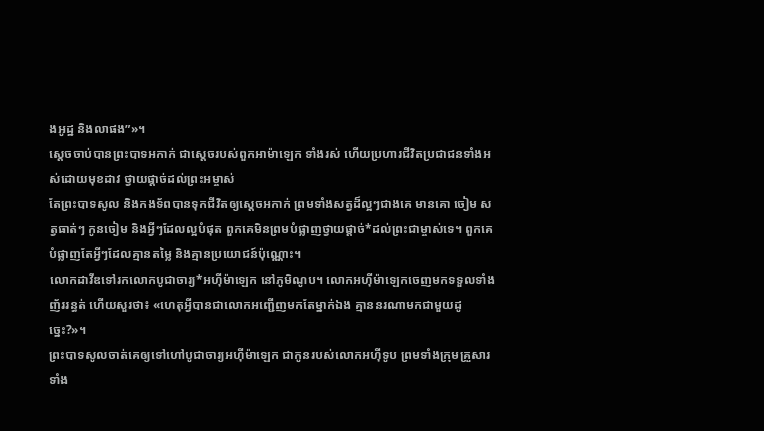ងអូដ្ឋ និងលាផង”»។
ស្ដេចចាប់បានព្រះបាទអកាក់ ជាស្ដេចរបស់ពួកអាម៉ាឡេក ទាំងរស់ ហើយប្រហារជីវិតប្រជាជនទាំងអស់ដោយមុខដាវ ថ្វាយផ្ដាច់ដល់ព្រះអម្ចាស់
តែព្រះបាទសូល និងកងទ័ពបានទុកជីវិតឲ្យស្ដេចអកាក់ ព្រមទាំងសត្វដ៏ល្អៗជាងគេ មានគោ ចៀម សត្វធាត់ៗ កូនចៀម និងអ្វីៗដែលល្អបំផុត ពួកគេមិនព្រមបំផ្លាញថ្វាយផ្ដាច់*ដល់ព្រះជាម្ចាស់ទេ។ ពួកគេបំផ្លាញតែអ្វីៗដែលគ្មានតម្លៃ និងគ្មានប្រយោជន៍ប៉ុណ្ណោះ។
លោកដាវីឌទៅរកលោកបូជាចារ្យ*អហ៊ីម៉ាឡេក នៅភូមិណូប។ លោកអហ៊ីម៉ាឡេកចេញមកទទួលទាំងញ័ររន្ធត់ ហើយសួរថា៖ «ហេតុអ្វីបានជាលោកអញ្ជើញមកតែម្នាក់ឯង គ្មាននរណាមកជាមួយដូច្នេះ?»។
ព្រះបាទសូលចាត់គេឲ្យទៅហៅបូជាចារ្យអហ៊ីម៉ាឡេក ជាកូនរបស់លោកអហ៊ីទូប ព្រមទាំងក្រុមគ្រួសារទាំង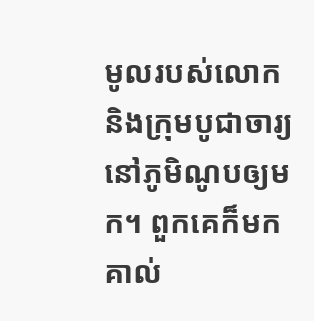មូលរបស់លោក និងក្រុមបូជាចារ្យ នៅភូមិណូបឲ្យមក។ ពួកគេក៏មកគាល់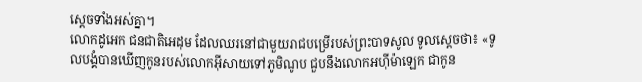ស្ដេចទាំងអស់គ្នា។
លោកដូអេក ជនជាតិអេដុម ដែលឈរនៅជាមួយរាជបម្រើរបស់ព្រះបាទសូល ទូលស្ដេចថា៖ «ទូលបង្គំបានឃើញកូនរបស់លោកអ៊ីសាយទៅភូមិណូប ជួបនឹងលោកអហ៊ីម៉ាឡេក ជាកូន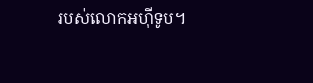របស់លោកអហ៊ីទូប។